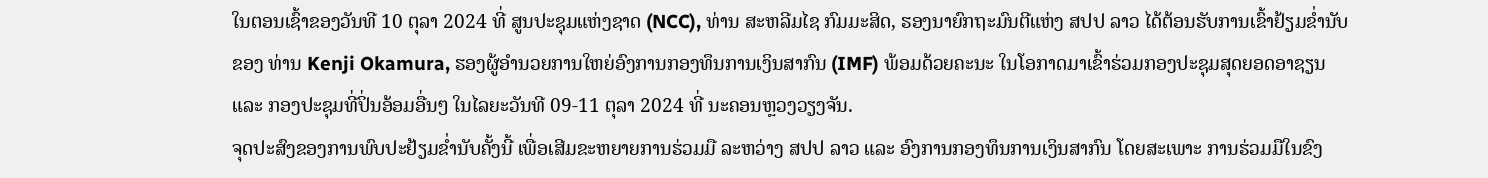ໃນຕອນເຊົ້າຂອງວັນທີ 10 ຕຸລາ 2024 ທີ່ ສູນປະຊຸມແຫ່ງຊາດ (NCC), ທ່ານ ສະຫລີມໄຊ ກົມມະສິດ, ຮອງນາຍົກຖະມົນຕີແຫ່ງ ສປປ ລາວ ໄດ້ຕ້ອນຮັບການເຂົ້າຢ້ຽມຂໍ່ານັບຂອງ ທ່ານ Kenji Okamura, ຮອງຜູ້ອໍານວຍການໃຫຍ່ອົງການກອງທຶນການເງິນສາກົນ (IMF) ພ້ອມດ້ວຍຄະນະ ໃນໂອກາດມາເຂົ້າຮ່ວມກອງປະຊຸມສຸດຍອດອາຊຽນ ແລະ ກອງປະຊຸມທີ່ປິ່ນອ້ອມອື່ນໆ ໃນໄລຍະວັນທີ 09-11 ຕຸລາ 2024 ທີ່ ນະຄອນຫຼວງວຽງຈັນ.
ຈຸດປະສົງຂອງການພົບປະຢ້ຽມຂ່ຳນັບຄັ້ງນີ້ ເພື່ອເສີມຂະຫຍາຍການຮ່ວມມື ລະຫວ່າງ ສປປ ລາວ ແລະ ອົງການກອງທຶນການເງິນສາກົນ ໂດຍສະເພາະ ການຮ່ວມມືໃນຂົງ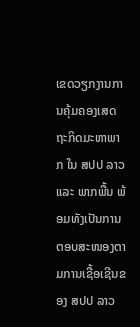ເຂດວຽກງານການຄຸ້ມຄອງເສດຖະກິດມະຫາພາກ ໃນ ສປປ ລາວ ແລະ ພາກພື້ນ ພ້ອມທັງເປັນການຕອບສະໜອງຕາມການເຊື້ອເຊີນຂອງ ສປປ ລາວ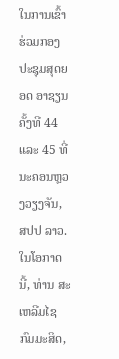ໃນການເຂົ້າຮ່ວມກອງປະຊຸມສຸດຍອດ ອາຊຽນ ຄັ້ງທີ 44 ແລະ 45 ທີ່ ນະຄອນຫຼວງວຽງຈັນ, ສປປ ລາວ.
ໃນໂອກາດນີ້, ທ່ານ ສະເຫລີມໄຊ ກົມມະສິດ,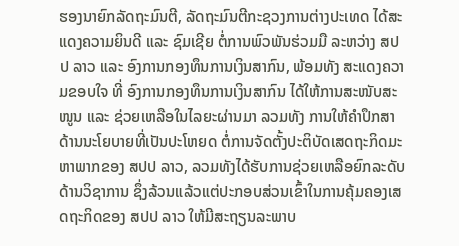ຮອງນາຍົກລັດຖະມົນຕີ, ລັດຖະມົນຕີກະຊວງການຕ່າງປະເທດ ໄດ້ສະແດງຄວາມຍິນດີ ແລະ ຊົມເຊີຍ ຕໍ່ການພົວພັນຮ່ວມມື ລະຫວ່າງ ສປປ ລາວ ແລະ ອົງການກອງທຶນການເງິນສາກົນ, ພ້ອມທັງ ສະແດງຄວາມຂອບໃຈ ທີ່ ອົງການກອງທຶນການເງິນສາກົນ ໄດ້ໃຫ້ການສະໜັບສະໜູນ ແລະ ຊ່ວຍເຫລືອໃນໄລຍະຜ່ານມາ ລວມທັງ ການໃຫ້ຄຳປຶກສາ ດ້ານນະໂຍບາຍທີ່ເປັນປະໂຫຍດ ຕໍ່ການຈັດຕັ້ງປະຕິບັດເສດຖະກິດມະຫາພາກຂອງ ສປປ ລາວ, ລວມທັງໄດ້ຮັບການຊ່ວຍເຫລືອຍົກລະດັບດ້ານວິຊາການ ຊຶ່ງລ້ວນແລ້ວແຕ່ປະກອບສ່ວນເຂົ້າໃນການຄຸ້ມຄອງເສດຖະກິດຂອງ ສປປ ລາວ ໃຫ້ມີສະຖຽນລະພາບ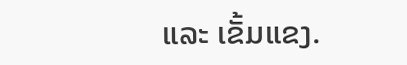ແລະ ເຂັ້ມແຂງ.